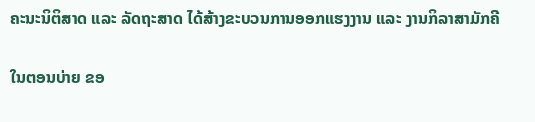ຄະນະນິຕິສາດ ແລະ ລັດຖະສາດ ໄດ້ສ້າງຂະບວນການອອກແຮງງານ ແລະ ງານກິລາສາມັກຄີ

ໃນຕອນບ່າຍ ຂອ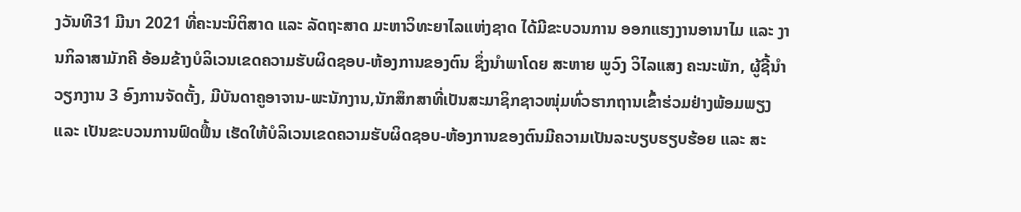ງວັນທີ31 ມີນາ 2021 ທີ່ຄະນະນິຕິສາດ ແລະ ລັດຖະສາດ ມະຫາວິທະຍາໄລແຫ່ງຊາດ ໄດ້ມີຂະບວນການ ອອກແຮງງານອານາໄມ ແລະ ງານກິລາສາມັກຄີ ອ້ອມຂ້າງບໍລິເວນເຂດຄວາມຮັບຜິດຊອບ-ຫ້ອງການຂອງຕົນ ຊຶ່ງນໍາພາໂດຍ ສະຫາຍ ພູວົງ ວິໄລແສງ ຄະນະພັກ, ຜູ້ຊີ້ນໍາວຽກງານ 3 ອົງການຈັດຕັ້ງ, ມີບັນດາຄູອາຈານ-ພະນັກງານ,ນັກສຶກສາທີ່ເປັນສະມາຊິກຊາວໜຸ່ມທົ່ວຮາກຖານເຂົ້າຮ່ວມຢ່າງພ້ອມພຽງ ແລະ ເປັນຂະບວນການຟົດຟື້ນ ເຮັດໃຫ້ບໍລິເວນເຂດຄວາມຮັບຜິດຊອບ-ຫ້ອງການຂອງຕົນມີຄວາມເປັນລະບຽບຮຽບຮ້ອຍ ແລະ ສະ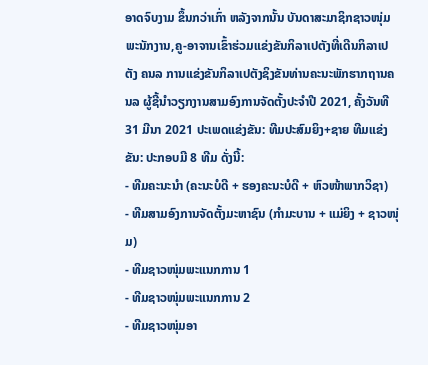ອາດຈົບງາມ ຂຶ້ນກວ່າເກົ່າ ຫລັງຈາກນັ້ນ ບັນດາສະມາຊິກຊາວໜຸ່ມ ພະນັກງານ,ຄູ-ອາຈານເຂົ້າຮ່ວມແຂ່ງຂັນກິລາເປຕັງທີ່ເດີນກິລາເປຕັງ ຄນລ ການແຂ່ງຂັນກິລາເປຕັງຊິງຂັນທ່ານຄະນະພັກຮາກຖານຄນລ ຜູ້ຊີ້ນໍາວຽກງານສາມອົງການຈັດຕັ້ງປະຈຳປີ 2021, ຄັ້ງວັນທີ 31 ມີນາ 2021 ປະເພດແຂ່ງຂັນ: ທີມປະສົມຍິງ+ຊາຍ ທີມແຂ່ງຂັນ: ປະກອບມີ 8 ທີມ ດັ່ງນີ້:
- ທີມຄະນະນໍາ (ຄະນະບໍດີ + ຮອງຄະນະບໍດີ + ຫົວໜ້າພາກວິຊາ)
- ທີມສາມອົງການຈັດຕັ້ງມະຫາຊົນ (ກຳມະບານ + ແມ່ຍິງ + ຊາວໜຸ່ມ)
- ທີມຊາວໜຸ່ມພະແນກການ 1
- ທີມຊາວໜຸ່ມພະແນກການ 2
- ທີມຊາວໜຸ່ມອາ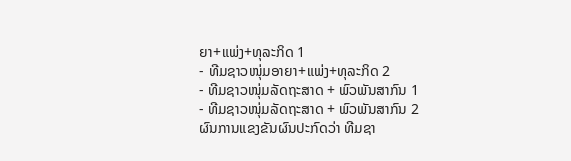ຍາ+ແພ່ງ+ທຸລະກິດ 1
- ທີມຊາວໜຸ່ມອາຍາ+ແພ່ງ+ທຸລະກິດ 2
- ທີມຊາວໜຸ່ມລັດຖະສາດ + ພົວພັນສາກົນ 1
- ທີມຊາວໜຸ່ມລັດຖະສາດ + ພົວພັນສາກົນ 2
ຜົນການແຂງຂັນຜົນປະກົດວ່າ ທີມຊາ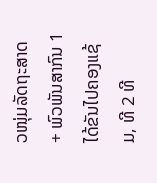ວໜຸ່ມລັດຖະສາດ + ພົວພັນສາກົນ 1 ໄດ້ຂັນໄປຄອງແຊ້ມ, ທີ 2 ທີ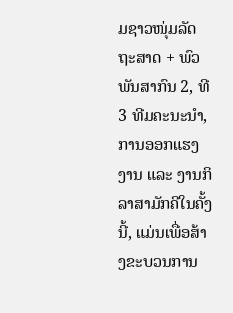ມຊາວໜຸ່ມລັດຖະສາດ + ພົວພັນສາກົນ 2, ທີ 3 ທີມຄະນະນໍາ, ການອອກແຮງງານ ແລະ ງານກິລາສາມັກຄີໃນຄັ້ງນີ້, ແມ່ນເພື່ອສ້າງຂະບວນການ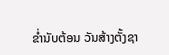ຂໍ່ານັບຕ້ອນ ວັນສ້າງຕັ້ງຊາ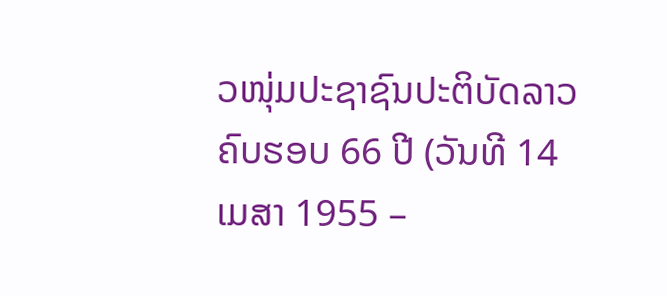ວໜຸ່ມປະຊາຊົນປະຕິບັດລາວຄົບຮອບ 66 ປີ (ວັນທີ 14 ເມສາ 1955 –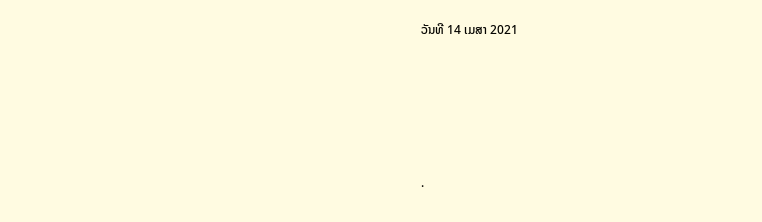ວັນທີ 14 ເມສາ 2021







.